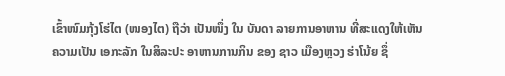ເຂົ້າໜົມກຸ້ງໂຮ່ໄຕ (ໜອງໄຕ) ຖືວ່າ ເປັນໜຶ່ງ ໃນ ບັນດາ ລາຍການອາຫານ ທີ່ສະແດງໃຫ້ເຫັນ ຄວາມເປັນ ເອກະລັກ ໃນສິລະປະ ອາຫານການກິນ ຂອງ ຊາວ ເມືອງຫຼວງ ຮ່າໂນ້ຍ ຊຶ່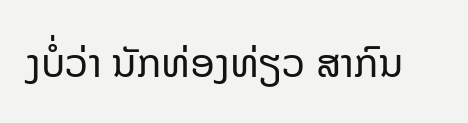ງບໍ່ວ່າ ນັກທ່ອງທ່ຽວ ສາກົນ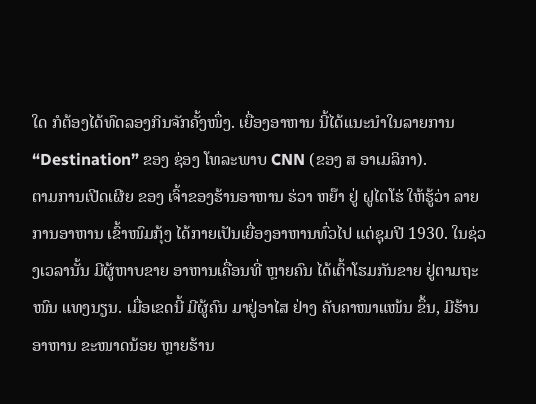ໃດ ກໍຕ້ອງໄດ້ທົດລອງກິນຈັກຄັ້ງໜຶ່ງ. ເຍື່ອງອາຫານ ນີ້ໄດ້ແນະນຳໃນລາຍການ “Destination” ຂອງ ຊ່ອງ ໂທລະພາບ CNN (ຂອງ ສ ອາເມລິກາ).
ຕາມການເປີດເຜີຍ ຂອງ ເຈົ້າຂອງຮ້ານອາຫານ ຮ່ວາ ຫຍ໊າ ຢູ່ ຝູໄຕໂຮ່ ໃຫ້ຮູ້ວ່າ ລາຍການອາຫານ ເຂົ້າໜົມກຸ້ງ ໄດ້ກາຍເປັນເຍື່ອງອາຫານທົ່ວໄປ ແຕ່ຊຸມປີ 1930. ໃນຊ່ວງເວລານັ້ນ ມີຜູ້ຫາບຂາຍ ອາຫານເຄື່ອນທີ່ ຫຼາຍຄົນ ໄດ້ເຕົ້າໂຮມກັນຂາຍ ຢູ່ຕາມຖະໜົນ ແທງນຽນ. ເມື່ອເຂດນີ້ ມີຜູ້ຄົນ ມາຢູ່ອາໄສ ຢ່າງ ຄັບຄາໜາແໜ້ນ ຂຶ້ນ, ມີຮ້ານອາຫານ ຂະໜາດນ້ອຍ ຫຼາຍຮ້ານ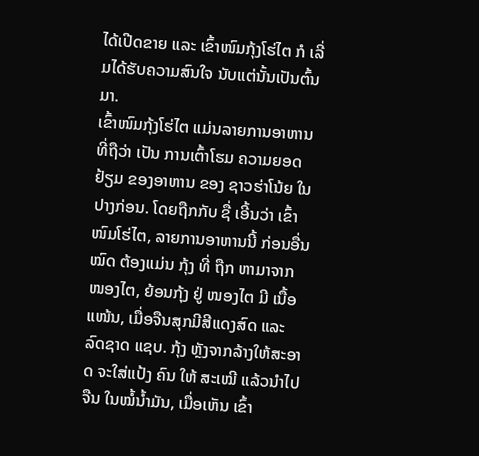ໄດ້ເປີດຂາຍ ແລະ ເຂົ້າໜົມກຸ້ງໂຮ່ໄຕ ກໍ ເລີ່ມໄດ້ຮັບຄວາມສົນໃຈ ນັບແຕ່ນັ້ນເປັນຕົ້ນມາ.
ເຂົ້າໜົມກຸ້ງໂຮ່ໄຕ ແມ່ນລາຍການອາຫານ ທີ່ຖືວ່າ ເປັນ ການເຕົ້າໂຮມ ຄວາມຍອດຢ້ຽມ ຂອງອາຫານ ຂອງ ຊາວຮ່າໂນ້ຍ ໃນປາງກ່ອນ. ໂດຍຖືກກັບ ຊື່ ເອີ້ນວ່າ ເຂົ້າໜົມໂຮ່ໄຕ, ລາຍການອາຫານນີ້ ກ່ອນອື່ນໝົດ ຕ້ອງແມ່ນ ກຸ້ງ ທີ່ ຖືກ ຫາມາຈາກ ໜອງໄຕ, ຍ້ອນກຸ້ງ ຢູ່ ໜອງໄຕ ມີ ເນື້ອແໜ້ນ, ເມື່ອຈືນສຸກມີສີແດງສົດ ແລະ ລົດຊາດ ແຊບ. ກຸ້ງ ຫຼັງຈາກລ້າງໃຫ້ສະອາດ ຈະໃສ່ແປ້ງ ຄົນ ໃຫ້ ສະເໝີ ແລ້ວນຳໄປຈືນ ໃນໝໍ້ນ້ຳມັນ, ເມື່ອເຫັນ ເຂົ້າ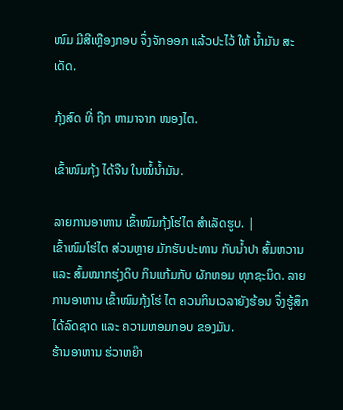ໜົມ ມີສີເຫຼືອງກອບ ຈຶ່ງຈັກອອກ ແລ້ວປະໄວ້ ໃຫ້ ນ້ຳມັນ ສະເດັດ.

ກຸ້ງສົດ ທີ່ ຖືກ ຫາມາຈາກ ໜອງໄຕ.

ເຂົ້າໜົມກຸ້ງ ໄດ້ຈືນ ໃນໝໍ້ນ້ຳມັນ.

ລາຍການອາຫານ ເຂົ້າໜົມກຸ້ງໂຮ່ໄຕ ສຳເລັດຮູບ. |
ເຂົ້າໜົມໂຮ່ໄຕ ສ່ວນຫຼາຍ ມັກຮັບປະທານ ກັບນ້ຳປາ ສົ້ມຫວານ ແລະ ສົ້ມໝາກຮຸ່ງດິບ ກິນແກ້ມກັບ ຜັກຫອມ ທຸກຊະນິດ. ລາຍການອາຫານ ເຂົ້າໜົມກຸ້ງໂຮ່ ໄຕ ຄວນກິນເວລາຍັງຮ້ອນ ຈຶ່ງຮູ້ສຶກໄດ້ລົດຊາດ ແລະ ຄວາມຫອມກອບ ຂອງມັນ.
ຮ້ານອາຫານ ຮ່ວາຫຍ໊າ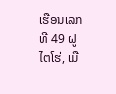ເຮືອນເລກທີ 49 ຝູໄຕໂຮ່, ເມື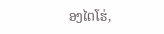ອງໄຕໂຮ່,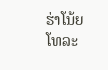ຮ່າໂນ້ຍ
ໂທລະ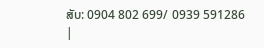ສັບ: 0904 802 699/ 0939 591286
|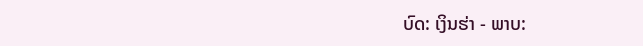ບົດ: ເງິນຮ່າ - ພາບ: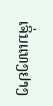ເຈິ່ນແທງຢາງ